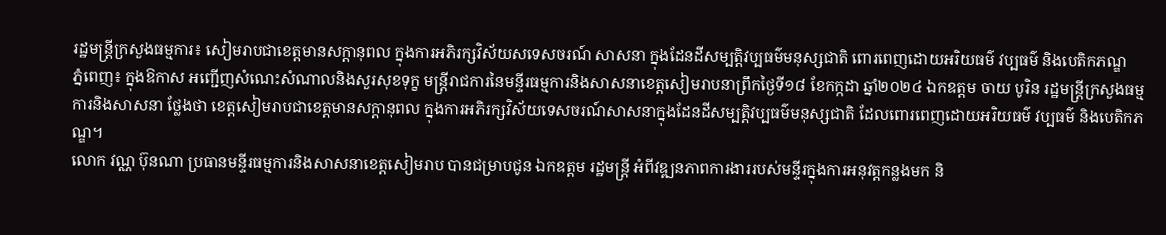រដ្ឋមន្រ្តីក្រសួងធម្មការ៖ សៀមរាបជាខេត្តមានសក្តានុពល ក្នុងការអភិរក្សវិស័យសទេសចរណ៍ សាសនា ក្នុងដែនដីសម្បត្តិវប្បធម៌មនុស្សជាតិ ពោរពេញដោយអរិយធម៌ វប្បធម៌ និងបេតិកភណ្ឌ
ភ្នំពេញ៖ ក្នុងឱកាស អញ្ជើញសំណេះសំណាលនិងសួរសុខទុក្ខ មន្ត្រីរាជការនៃមន្ទីរធម្មការនិងសាសនាខេត្តសៀមរាបនាព្រឹកថ្ងៃទី១៨ ខែកក្កដា ឆ្នាំ២០២៤ ឯកឧត្តម ចាយ បូរិន រដ្ឋមន្រ្តីក្រសួងធម្មការនិងសាសនា ថ្លែងថា ខេត្តសៀមរាបជាខេត្តមានសក្តានុពល ក្នុងការអភិរក្សវិស័យទេសចរណ៍សាសនាក្នុងដែនដីសម្បត្តិវប្បធម៌មនុស្សជាតិ ដែលពោរពេញដោយអរិយធម៌ វប្បធម៌ និងបេតិកភណ្ឌ។
លោក វណ្ណ ប៊ុនណា ប្រធានមន្ទីរធម្មការនិងសាសនាខេត្តសៀមរាប បានជម្រាបជូន ឯកឧត្តម រដ្ឋមន្រ្តី អំពីវឌ្ឍនភាពការងាររបស់មន្ទីរក្នុងការអនុវត្តកន្លងមក និ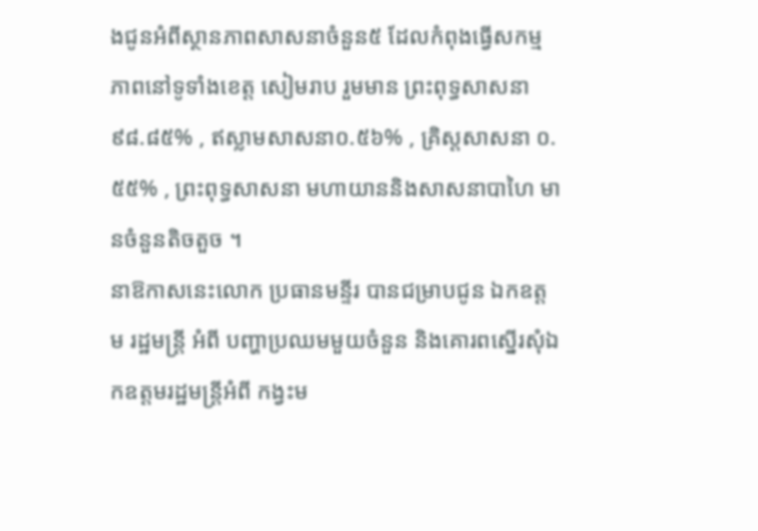ងជូនអំពីស្ថានភាពសាសនាចំនួន៥ ដែលកំពុងធ្វើសកម្មភាពនៅទូទាំងខេត្ត សៀមរាប រួមមាន ព្រះពុទ្ធសាសនា៩៨.៨៥% , ឥស្លាមសាសនា០.៥៦% , គ្រិស្តសាសនា ០.៥៥% , ព្រះពុទ្ធសាសនា មហាយាននិងសាសនាបាហៃ មានចំនួនតិចតួច ។
នាឱកាសនេះលោក ប្រធានមន្ទីរ បានជម្រាបជូន ឯកឧត្តម រដ្ឋមន្រ្តី អំពី បញ្ហាប្រឈមមួយចំនួន និងគោរពស្នើរសុំឯកឧត្តមរដ្ឋមន្រ្តីអំពី កង្វះម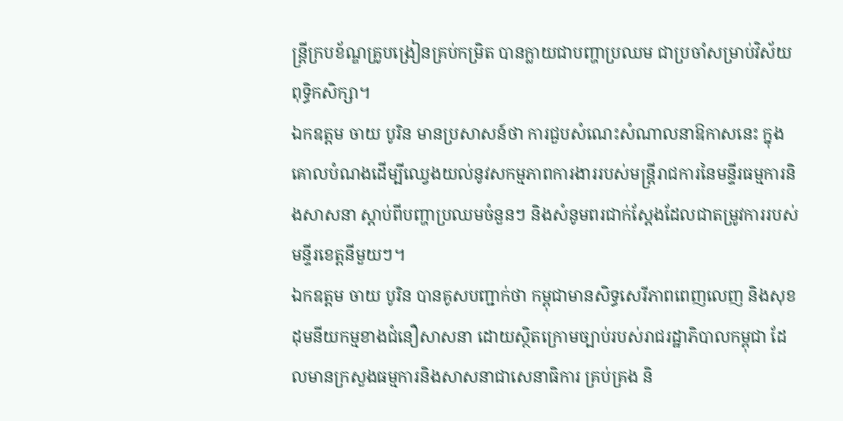ន្ត្រីក្របខ័ណ្ឌគ្រូបង្រៀនគ្រប់កម្រិត បានក្លាយជាបញ្ហាប្រឈម ជាប្រចាំសម្រាប់វិស័យពុទ្ធិកសិក្សា។
ឯកឧត្តម ចាយ បូរិន មានប្រសាសន៍ថា ការជួបសំណេះសំណាលនាឱកាសនេះ ក្នុងគោលបំណងដើម្បីឈ្វេងយល់នូវសកម្មភាពការងាររបស់មន្រ្តីរាជការនៃមន្ទីរធម្មការនិងសាសនា ស្តាប់ពីបញ្ហាប្រឈមចំនួនៗ និងសំនូមពរជាក់ស្តែងដែលជាតម្រូវការរបស់មន្ទីរខេត្តនីមួយៗ។
ឯកឧត្តម ចាយ បូរិន បានគូសបញ្ជាក់ថា កម្ពុជាមានសិទ្ធសេរីភាពពេញលេញ និងសុខដុមនីយកម្មខាងជំនឿសាសនា ដោយស្ថិតក្រោមច្បាប់របស់រាជរដ្ឋាភិបាលកម្ពុជា ដែលមានក្រសួងធម្មការនិងសាសនាជាសេនាធិការ គ្រប់គ្រង និ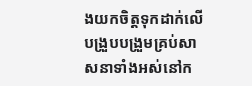ងយកចិត្តទុកដាក់លើបង្រួបបង្រួមគ្រប់សាសនាទាំងអស់នៅក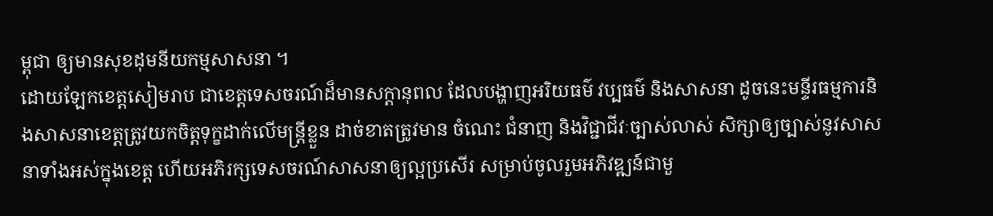ម្ពុជា ឲ្យមានសុខដុមនីយកម្មសាសនា ។
ដោយឡែកខេត្តសៀមរាប ជាខេត្តទេសចរណ៍ដ៏មានសក្តានុពល ដែលបង្ហាញអរិយធម៌ វប្បធម៌ និងសាសនា ដូចនេះមន្ទីរធម្មការនិងសាសនាខេត្តត្រូវយកចិត្តទុក្ខដាក់លើមន្ត្រីខ្លួន ដាច់ខាតត្រូវមាន ចំណេះ ជំនាញ និងវិជ្ជាជីវៈច្បាស់លាស់ សិក្សាឲ្យច្បាស់នូវសាសនាទាំងអស់ក្នុងខេត្ត ហើយអភិរក្សទេសចរណ៍សាសនាឲ្យល្អប្រសើរ សម្រាប់ចូលរួមអភិវឌ្ឍន៍ជាមួ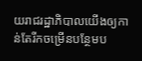យរាជរដ្ឋាភិបាលយើងឲ្យកាន់តែរីកចម្រើនបន្ថែមប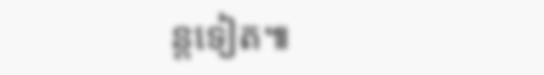ន្តទៀត៕